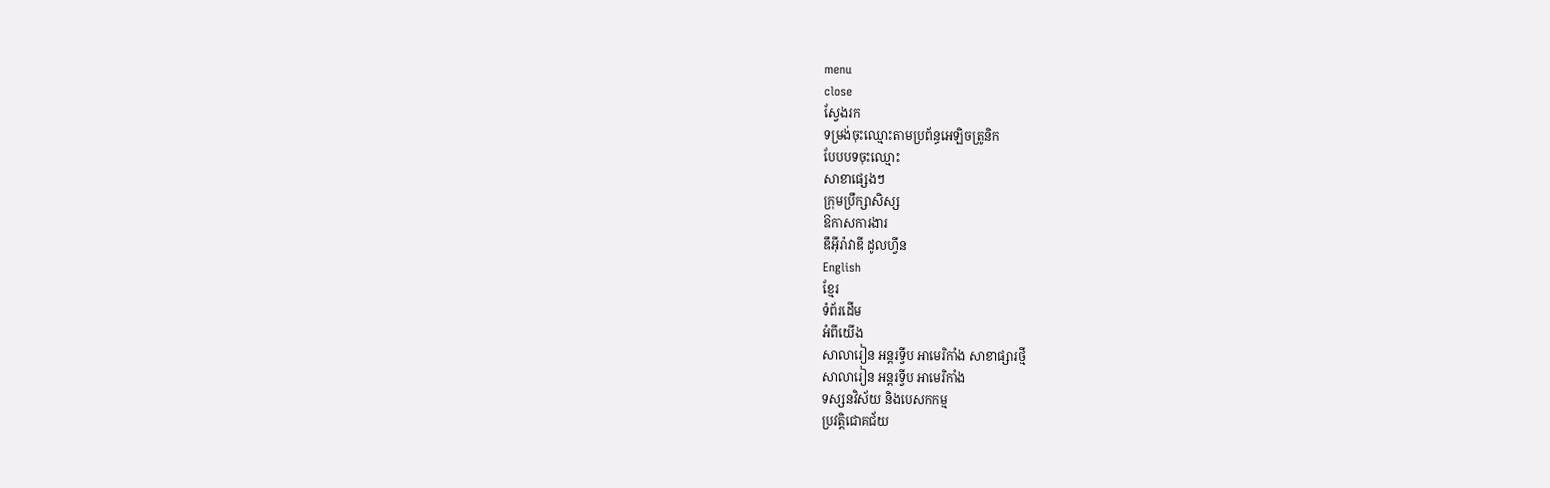menu
close
ស្វែងរក
ទម្រង់ចុះឈ្មោះតាមប្រព័ន្ធអេឡិចត្រូនិក
បែបបទចុះឈ្មោះ
សាខាផ្សេងៗ
ក្រុមប្រឹក្សាសិស្ស
ឱកាសការងារ
ឌឹអុីរ៉ាវាឌី ដូលហ្វីន
English
ខ្មែរ
ទំព័រដើម
អំពីយើង
សាលារៀន អន្តរទ្វីប អាមេរិកាំង សាខាផ្សារថ្មី
សាលារៀន អន្តរទ្វីប អាមេរិកាំង
ទស្សនវិស័យ និងបេសកកម្ម
ប្រវត្តិជោគជ័យ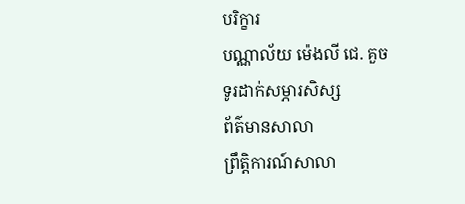បរិក្ខារ
បណ្ណាល័យ ម៉េងលី ជេ. គួច
ទូរដាក់សម្ភារសិស្ស
ព័ត៌មានសាលា
ព្រឹត្តិការណ៍សាលា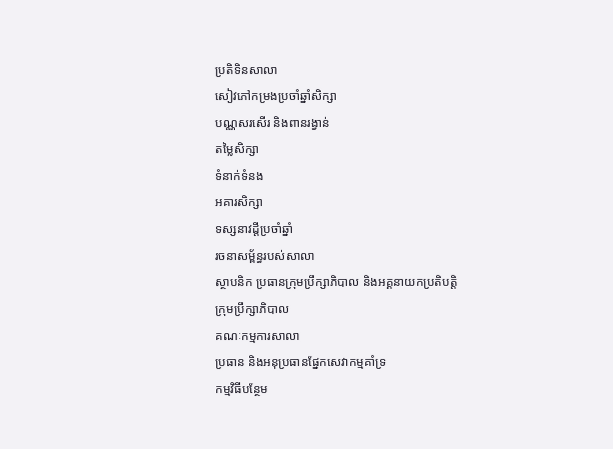ប្រតិទិនសាលា
សៀវភៅកម្រងប្រចាំឆ្នាំសិក្សា
បណ្ណសរសើរ និងពានរង្វាន់
តម្លៃសិក្សា
ទំនាក់ទំនង
អគារសិក្សា
ទស្សនាវដ្តីប្រចាំឆ្នាំ
រចនាសម្ព័ន្ធរបស់សាលា
ស្ថាបនិក ប្រធានក្រុមប្រឹក្សាភិបាល និងអគ្គនាយកប្រតិបត្តិ
ក្រុមប្រឹក្សាភិបាល
គណៈកម្មការសាលា
ប្រធាន និងអនុប្រធានផ្នែកសេវាកម្មគាំទ្រ
កម្មវិធីបន្ថែម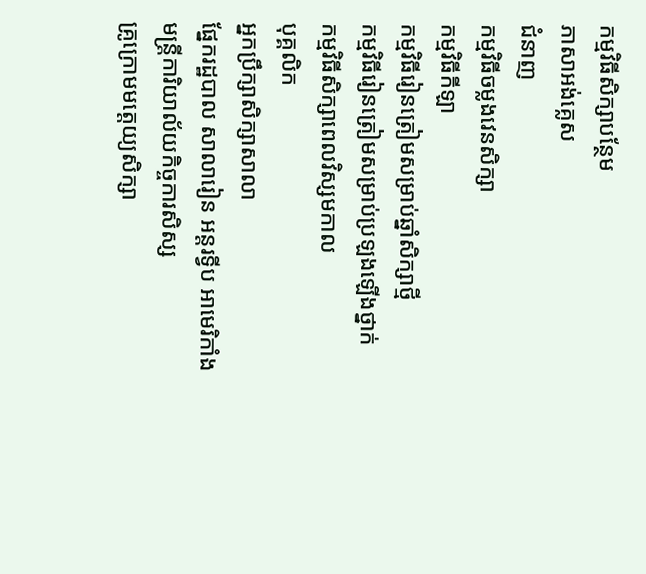កម្មវិធីសិក្សាបន្ថែម
ភាសាអង់គ្លេស
ជំនាញ
កម្មវិធីចម្លងវេនសិក្សា
កម្មវិធីកីឡា
កម្មវិធីរៀនត្រៀមសម្រាប់ឆ្នាំសិក្សាថ្មី
កម្មវិធីរៀនត្រៀមសម្រាប់ប្រឡងឡើងថ្នាក់
កម្មវិធីសិក្សាពេលវិស្សមកាល
បុគ្គលិក
អ្នកប្រឹក្សាសិក្សាសាលា
ផ្នែករដ្ឋបាល សាលារៀន អន្តរទ្វីប អាមេរិកាំង
មន្ត្រីការិយាល័យកិច្ចការសិស្ស
គ្រូក្រោមមត្តេយ្យសិក្សា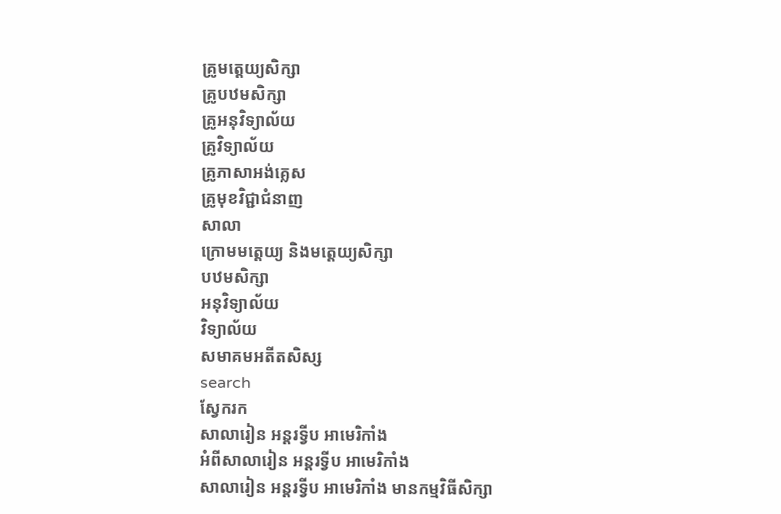គ្រូមត្តេយ្យសិក្សា
គ្រូបឋមសិក្សា
គ្រូអនុវិទ្យាល័យ
គ្រូវិទ្យាល័យ
គ្រូភាសាអង់គ្លេស
គ្រូមុខវិជ្ជាជំនាញ
សាលា
ក្រោមមត្តេយ្យ និងមត្តេយ្យសិក្សា
បឋមសិក្សា
អនុវិទ្យាល័យ
វិទ្យាល័យ
សមាគមអតីតសិស្ស
search
ស្វែករក
សាលារៀន អន្តរទ្វីប អាមេរិកាំង
អំពីសាលារៀន អន្ដរទ្វីប អាមេរិកាំង
សាលារៀន អន្តរទ្វីប អាមេរិកាំង មានកម្មវិធីសិក្សា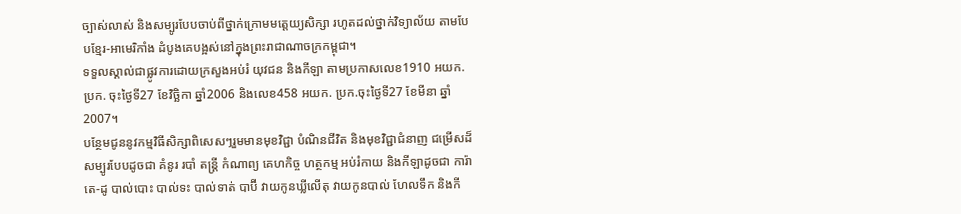ច្បាស់លាស់ និងសម្បូរបែបចាប់ពីថ្នាក់ក្រោមមត្តេយ្យសិក្សា រហូតដល់ថ្នាក់វិទ្យាល័យ តាមបែបខ្មែរ-អាមេរិកាំង ដំបូងគេបង្អស់នៅក្នុងព្រះរាជាណាចក្រកម្ពុជា។
ទទួលស្គាល់ជាផ្លូវការដោយក្រសួងអប់រំ យុវជន និងកីឡា តាមប្រកាសលេខ1910 អយក. ប្រក. ចុះថ្ងៃទី27 ខែវិច្ឆិកា ឆ្នាំ2006 និងលេខ458 អយក. ប្រក.ចុះថ្ងៃទី27 ខែមីនា ឆ្នាំ2007។
បន្ថែមជូននូវកម្មវិធីសិក្សាពិសេសៗរួមមានមុខវិជ្ជា បំណិនជីវិត និងមុខវិជ្ជាជំនាញ ជម្រើសដ៏សម្បូរបែបដូចជា គំនូរ របាំ តន្ត្រី កំណាព្យ គេហកិច្ច ហត្ថកម្ម អប់រំកាយ និងកីឡាដូចជា ការ៉ាតេ-ដូ បាល់បោះ បាល់ទះ បាល់ទាត់ បាប៊ី វាយកូនឃ្លីលើតុ វាយកូនបាល់ ហែលទឹក និងកី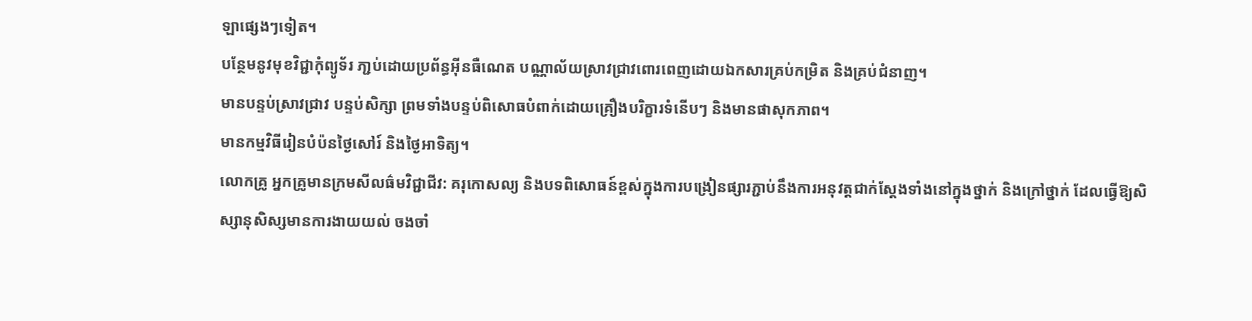ឡាផ្សេងៗទៀត។
បន្ថែមនូវមុខវិជ្ជាកុំព្យូទ័រ ភា្ជប់ដោយប្រព័ន្ធអ៊ីនធឺណេត បណ្ណាល័យស្រាវជ្រាវពោរពេញដោយឯកសារគ្រប់កម្រិត និងគ្រប់ជំនាញ។
មានបន្ទប់ស្រាវជ្រាវ បន្ទប់សិក្សា ព្រមទាំងបន្ទប់ពិសោធបំពាក់ដោយគ្រឿងបរិក្ខារទំនើបៗ និងមានផាសុកភាព។
មានកម្មវិធីរៀនបំប៉នថ្ងៃសៅរ៍ និងថ្ងៃអាទិត្យ។
លោកគ្រូ អ្នកគ្រូមានក្រមសីលធ៌មវិជ្ជាជីវ: គរុកោសល្យ និងបទពិសោធន៍ខ្ពស់ក្នុងការបង្រៀនផ្សារភ្ជាប់នឹងការអនុវត្តជាក់ស្តែងទាំងនៅក្នុងថ្នាក់ និងក្រៅថ្នាក់ ដែលធ្វើឱ្យសិស្សានុសិស្សមានការងាយយល់ ចងចាំ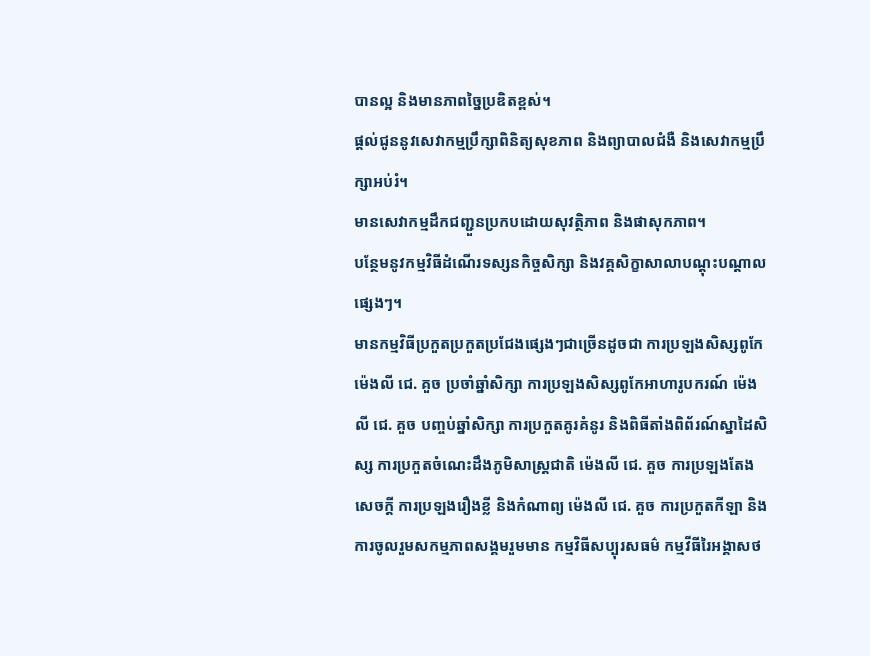បានល្អ និងមានភាពច្នៃប្រឌិតខ្ពស់។
ផ្តល់ជូននូវសេវាកម្មប្រឹក្សាពិនិត្យសុខភាព និងព្យាបាលជំងឺ និងសេវាកម្មប្រឹក្សាអប់រំ។
មានសេវាកម្មដឹកជញ្ជួនប្រកបដោយសុវត្ថិភាព និងផាសុកភាព។
បន្ថែមនូវកម្មវិធីដំណើរទស្សនកិច្ចសិក្សា និងវគ្គសិក្ខាសាលាបណ្តុះបណ្តាលផ្សេងៗ។
មានកម្មវិធីប្រកួតប្រកួតប្រជែងផ្សេងៗជាច្រើនដូចជា ការប្រឡងសិស្សពូកែ ម៉េងលី ជេ. គួច ប្រចាំឆ្នាំសិក្សា ការប្រឡងសិស្សពូកែអាហារូបករណ៍ ម៉េងលី ជេ. គួច បញ្ចប់ឆ្នាំសិក្សា ការប្រកួតគូរគំនូរ និងពិធីតាំងពិព័រណ៍ស្នាដៃសិស្ស ការប្រកួតចំណេះដឹងភូមិសាស្ត្រជាតិ ម៉េងលី ជេ. គួច ការប្រឡងតែងសេចក្តី ការប្រឡងរឿងខ្លី និងកំណាព្យ ម៉េងលី ជេ. គួច ការប្រកួតកីឡា និងការចូលរួមសកម្មភាពសង្គមរួមមាន កម្មវិធីសប្បុរសធម៌ កម្មវីធីរៃអង្គាសថ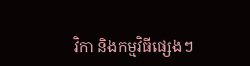វិកា និងកម្មវិធីផ្សេងៗ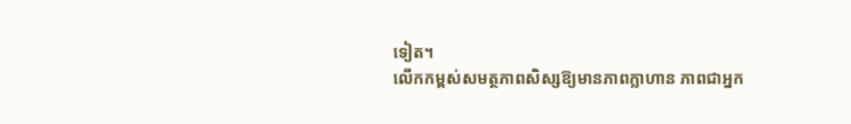ទៀត។
លើកកម្ពស់សមត្ថភាពសិស្សឱ្យមានភាពក្លាហាន ភាពជាអ្នក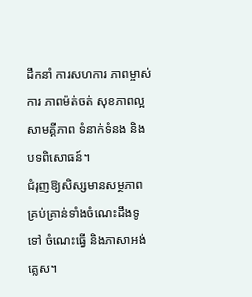ដឹកនាំ ការសហការ ភាពម្ចាស់ការ ភាពម៉ត់ចត់ សុខភាពល្អ សាមគ្គីភាព ទំនាក់ទំនង និងបទពិសោធន៍។
ជំរុញឱ្យសិស្សមានសម្ថភាពគ្រប់គ្រាន់ទាំងចំណេះដឹងទូទៅ ចំណេះធ្វើ និងភាសាអង់គ្លេស។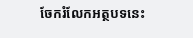ចែករំលែកអត្ថបទនេះ